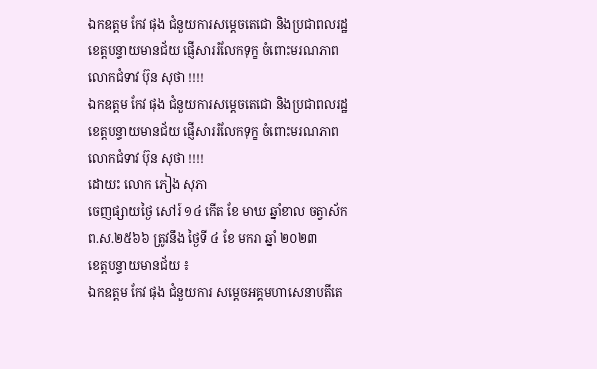ឯកឧត្តម កែវ ផុង ជំនួយការសម្តេចតេជោ និងប្រជាពលរដ្ឋខេត្តបន្ទាយមានជ័យ ផ្ញើសាររំលែកទុក្ខ ចំពោះមរណភាព លោកជំទាវ ប៊ុន សុថា !!!!
ឯកឧត្តម កែវ ផុង ជំនួយការសម្តេចតេជោ និងប្រជាពលរដ្ឋខេត្តបន្ទាយមានជ័យ ផ្ញើសាររំលែកទុក្ខ ចំពោះមរណភាព លោកជំទាវ ប៊ុន សុថា !!!!
ដោយះ លោក ភៀង សុភា
ចេញផ្សាយថ្ងៃ សៅរ៍ ១៤ កើត ខែ មាឃ ឆ្នាំខាល ចត្វាស័ក ព.ស.២៥៦៦ ត្រូវនឹង ថ្ងៃទី ៤ ខែ មករា ឆ្នាំ ២០២៣
ខេត្តបន្ទាយមានជ័យ ៖
ឯកឧត្តម កែវ ផុង ជំនួយការ សម្តេចអគ្គមហាសេនាបតីតេ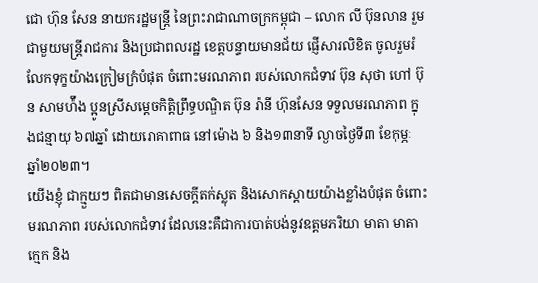ជោ ហ៊ុន សែន នាយករដ្ឋមន្រ្តី នៃព្រះរាជាណាចក្រកម្ពុជា – លោក លី ប៊ុនលាន រួមជាមួយមន្ត្រីរាជការ និងប្រជាពលរដ្ឋ ខេត្តបន្ទាយមានជ័យ ផ្ញើសារលិខិត ចូលរួមរំលែកទុក្ខយ៉ាងក្រៀមក្រំបំផុត ចំពោះមរណភាព របស់លោកជំទាវ ប៊ុន សុថា ហៅ ប៊ុន សាមហ៉ឹង ប្អូនស្រីសម្តេចកិត្តិព្រឹទ្ធបណ្ឌិត ប៊ុន រ៉ានី ហ៊ុនសែន ទទួលមរណភាព ក្នុងជន្មាយុ ៦៧ឆ្នាំ ដោយរោគាពាធ នៅម៉ោង ៦ និង១៣នាទី ល្ងាចថ្ងៃទី៣ ខែកុម្ភៈ ឆ្នាំ២០២៣។
យើងខ្ញុំ ជាក្មួយៗ ពិតជាមានសេចក្តីតក់ស្លុត និងសោកស្តាយយ៉ាងខ្លាំងបំផុត ចំពោះមរណភាព របស់លោកជំទាវ ដែលនេះគឺជាការបាត់បង់នូវឧត្ដមភរិយា មាតា មាតាក្មេក និង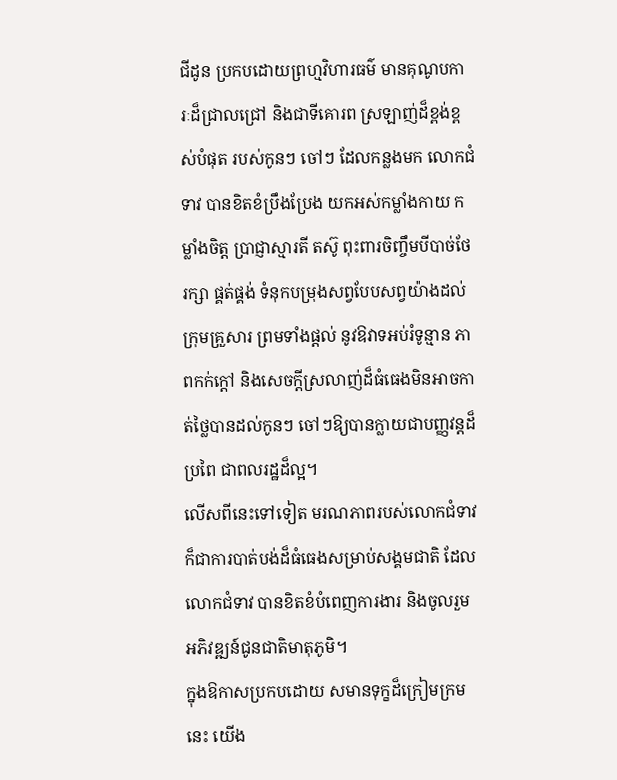ជីដូន ប្រកបដោយព្រហ្មវិហារធម៌ មានគុណូបការៈដ៏ជ្រាលជ្រៅ និងជាទីគោរព ស្រឡាញ់ដ៏ខ្ពង់ខ្ពស់បំផុត របស់កូនៗ ចៅៗ ដែលកន្លងមក លោកជំទាវ បានខិតខំប្រឹងប្រែង យកអស់កម្លាំងកាយ កម្លាំងចិត្ត ប្រាជ្ញាស្មារតី តស៊ូ ពុះពារចិញ្ចឹមបីបាច់ថែរក្សា ផ្គត់ផ្គង់ ទំនុកបម្រុងសព្វបែបសព្វយ៉ាងដល់ក្រុមគ្រួសារ ព្រមទាំងផ្ដល់ នូវឱវាទអប់រំទូន្មាន ភាពកក់ក្ដៅ និងសេចក្ដីស្រលាញ់ដ៏ធំធេងមិនអាចកាត់ថ្លៃបានដល់កូនៗ ចៅៗឱ្យបានក្លាយជាបញ្ញវន្តដ៏ប្រពៃ ជាពលរដ្ឋដ៏ល្អ។
លើសពីនេះទៅទៀត មរណភាពរបស់លោកជំទាវ ក៏ជាការបាត់បង់ដ៏ធំធេងសម្រាប់សង្គមជាតិ ដែលលោកជំទាវ បានខិតខំបំពេញការងារ និងចូលរួមអភិវឌ្ឍន៍ជូនជាតិមាតុភូមិ។
ក្នុងឱកាសប្រកបដោយ សមានទុក្ខដ៏ក្រៀមក្រមនេះ យើង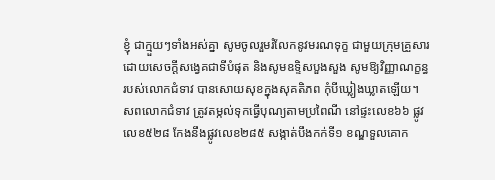ខ្ញុំ ជាក្មួយៗទាំងអស់គ្នា សូមចូលរួមរំលែកនូវមរណទុក្ខ ជាមួយក្រុមគ្រួសារ ដោយសេចក្តីសង្វេគជាទីបំផុត និងសូមឧទ្ទិសបួងសួង សូមឱ្យវិញ្ញាណក្ខន្ធ របស់លោកជំទាវ បានសោយសុខក្នុងសុគតិភព កុំបីឃ្លៀងឃ្លាតឡើយ។
សពលោកជំទាវ ត្រូវតម្កល់ទុកធ្វើបុណ្យតាមប្រពៃណី នៅផ្ទះលេខ៦៦ ផ្លូវលេខ៥២៨ កែងនឹងផ្លូវលេខ២៨៥ សង្កាត់បឹងកក់ទី១ ខណ្ឌទួលគោក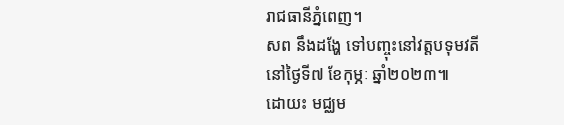រាជធានីភ្នំពេញ។
សព នឹងដង្ហែ ទៅបញ្ចុះនៅវត្តបទុមវតី នៅថ្ងៃទី៧ ខែកុម្ភៈ ឆ្នាំ២០២៣៕
ដោយះ មជ្ឈម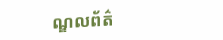ណ្ឌលព័ត៌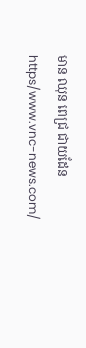មាន ឈុន ពេជ្រ ជាយដែន
https/www.vnc-news.com/